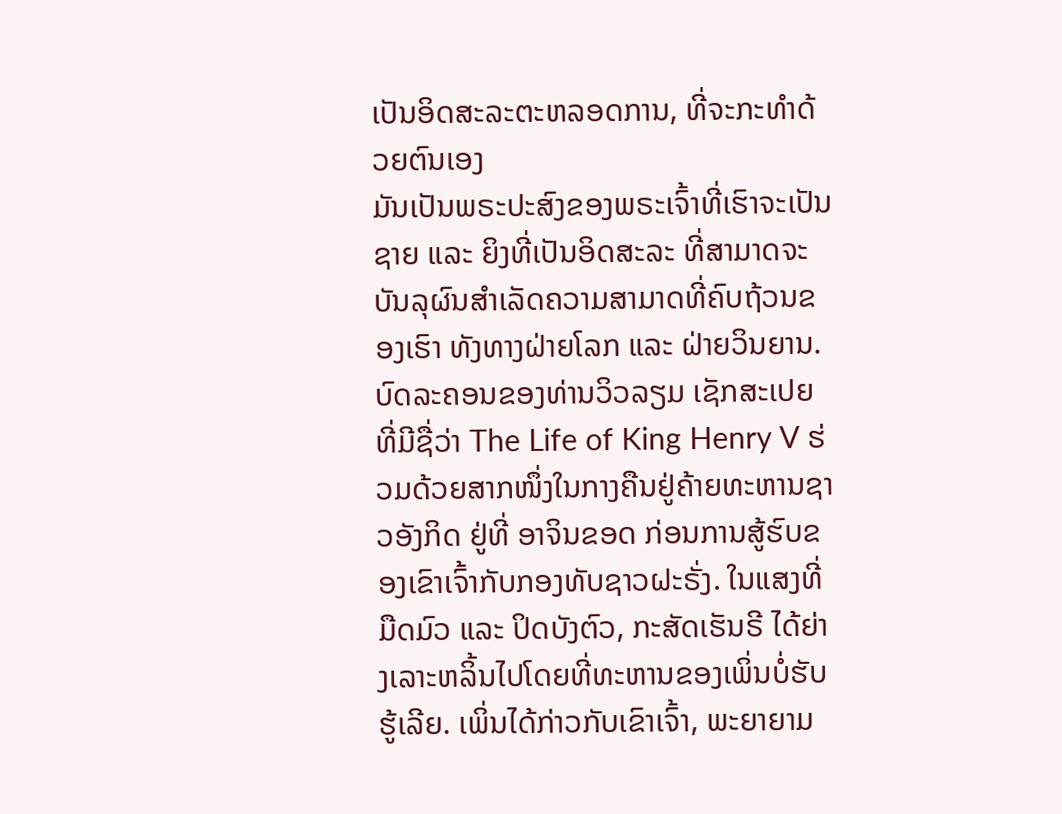ເປັນອິດສະລະຕະຫລອດການ, ທີ່ຈະກະທຳດ້ວຍຕົນເອງ
ມັນເປັນພຣະປະສົງຂອງພຣະເຈົ້າທີ່ເຮົາຈະເປັນຊາຍ ແລະ ຍິງທີ່ເປັນອິດສະລະ ທີ່ສາມາດຈະບັນລຸຜົນສຳເລັດຄວາມສາມາດທີ່ຄົບຖ້ວນຂອງເຮົາ ທັງທາງຝ່າຍໂລກ ແລະ ຝ່າຍວິນຍານ.
ບົດລະຄອນຂອງທ່ານວິວລຽມ ເຊັກສະເປຍ ທີ່ມີຊື່ວ່າ The Life of King Henry V ຮ່ວມດ້ວຍສາກໜຶ່ງໃນກາງຄືນຢູ່ຄ້າຍທະຫານຊາວອັງກິດ ຢູ່ທີ່ ອາຈິນຂອດ ກ່ອນການສູ້ຮົບຂອງເຂົາເຈົ້າກັບກອງທັບຊາວຝະຣັ່ງ. ໃນແສງທີ່ມືດມົວ ແລະ ປິດບັງຕົວ, ກະສັດເຮັນຣີ ໄດ້ຍ່າງເລາະຫລິ້ນໄປໂດຍທີ່ທະຫານຂອງເພິ່ນບໍ່ຮັບຮູ້ເລີຍ. ເພິ່ນໄດ້ກ່າວກັບເຂົາເຈົ້າ, ພະຍາຍາມ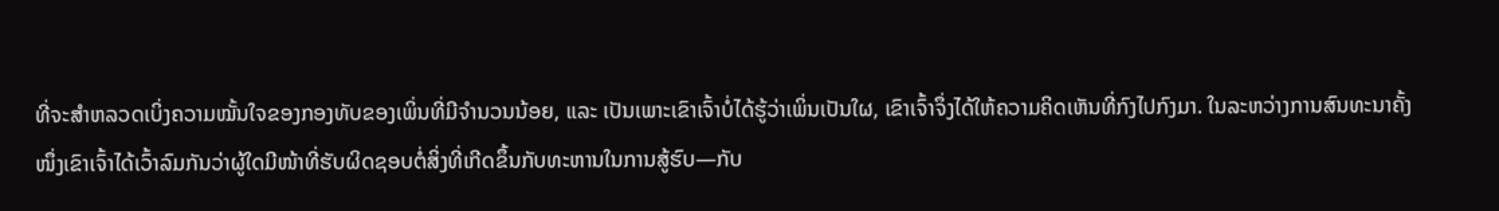ທີ່ຈະສຳຫລວດເບິ່ງຄວາມໝັ້ນໃຈຂອງກອງທັບຂອງເພິ່ນທີ່ມີຈຳນວນນ້ອຍ, ແລະ ເປັນເພາະເຂົາເຈົ້າບໍ່ໄດ້ຮູ້ວ່າເພິ່ນເປັນໃຜ, ເຂົາເຈົ້າຈຶ່ງໄດ້ໃຫ້ຄວາມຄິດເຫັນທີ່ກົງໄປກົງມາ. ໃນລະຫວ່າງການສົນທະນາຄັ້ງໜຶ່ງເຂົາເຈົ້າໄດ້ເວົ້າລົມກັນວ່າຜູ້ໃດມີໜ້າທີ່ຮັບຜິດຊອບຕໍ່ສິ່ງທີ່ເກີດຂຶ້ນກັບທະຫານໃນການສູ້ຮົບ—ກັບ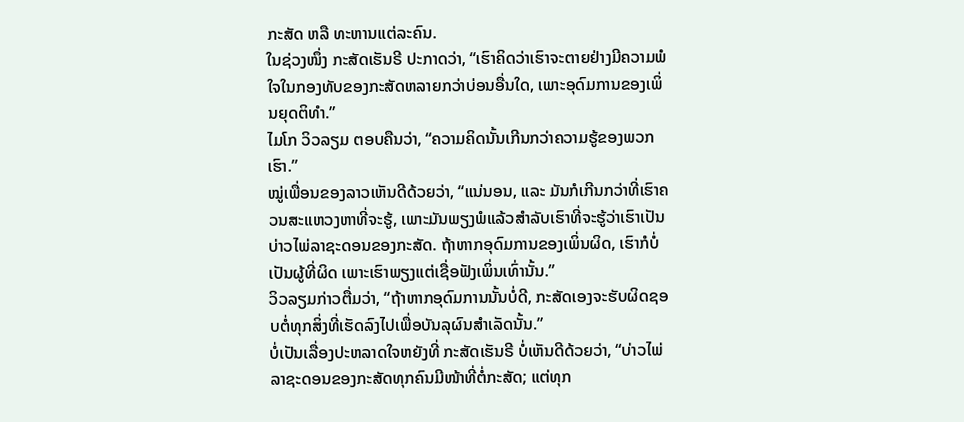ກະສັດ ຫລື ທະຫານແຕ່ລະຄົນ.
ໃນຊ່ວງໜຶ່ງ ກະສັດເຮັນຣີ ປະກາດວ່າ, “ເຮົາຄິດວ່າເຮົາຈະຕາຍຢ່າງມີຄວາມພໍໃຈໃນກອງທັບຂອງກະສັດຫລາຍກວ່າບ່ອນອື່ນໃດ, ເພາະອຸດົມການຂອງເພິ່ນຍຸດຕິທຳ.”
ໄມໂກ ວິວລຽມ ຕອບຄືນວ່າ, “ຄວາມຄິດນັ້ນເກີນກວ່າຄວາມຮູ້ຂອງພວກເຮົາ.”
ໝູ່ເພື່ອນຂອງລາວເຫັນດີດ້ວຍວ່າ, “ແນ່ນອນ, ແລະ ມັນກໍເກີນກວ່າທີ່ເຮົາຄວນສະແຫວງຫາທີ່ຈະຮູ້, ເພາະມັນພຽງພໍແລ້ວສຳລັບເຮົາທີ່ຈະຮູ້ວ່າເຮົາເປັນບ່າວໄພ່ລາຊະດອນຂອງກະສັດ. ຖ້າຫາກອຸດົມການຂອງເພິ່ນຜິດ, ເຮົາກໍບໍ່ເປັນຜູ້ທີ່ຜິດ ເພາະເຮົາພຽງແຕ່ເຊື່ອຟັງເພິ່ນເທົ່ານັ້ນ.”
ວິວລຽມກ່າວຕື່ມວ່າ, “ຖ້າຫາກອຸດົມການນັ້ນບໍ່ດີ, ກະສັດເອງຈະຮັບຜິດຊອບຕໍ່ທຸກສິ່ງທີ່ເຮັດລົງໄປເພື່ອບັນລຸຜົນສຳເລັດນັ້ນ.”
ບໍ່ເປັນເລື່ອງປະຫລາດໃຈຫຍັງທີ່ ກະສັດເຮັນຣີ ບໍ່ເຫັນດີດ້ວຍວ່າ, “ບ່າວໄພ່ລາຊະດອນຂອງກະສັດທຸກຄົນມີໜ້າທີ່ຕໍ່ກະສັດ; ແຕ່ທຸກ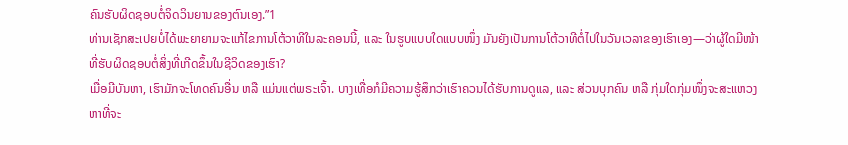ຄົນຮັບຜິດຊອບຕໍ່ຈິດວິນຍານຂອງຕົນເອງ.”1
ທ່ານເຊັກສະເປຍບໍ່ໄດ້ພະຍາຍາມຈະແກ້ໄຂການໂຕ້ວາທີໃນລະຄອນນີ້, ແລະ ໃນຮູບແບບໃດແບບໜຶ່ງ ມັນຍັງເປັນການໂຕ້ວາທີຕໍ່ໄປໃນວັນເວລາຂອງເຮົາເອງ—ວ່າຜູ້ໃດມີໜ້າທີ່ຮັບຜິດຊອບຕໍ່ສິ່ງທີ່ເກີດຂຶ້ນໃນຊີວິດຂອງເຮົາ?
ເມື່ອມີບັນຫາ, ເຮົາມັກຈະໂທດຄົນອື່ນ ຫລື ແມ່ນແຕ່ພຣະເຈົ້າ. ບາງເທື່ອກໍມີຄວາມຮູ້ສຶກວ່າເຮົາຄວນໄດ້ຮັບການດູແລ, ແລະ ສ່ວນບຸກຄົນ ຫລື ກຸ່ມໃດກຸ່ມໜຶ່ງຈະສະແຫວງຫາທີ່ຈະ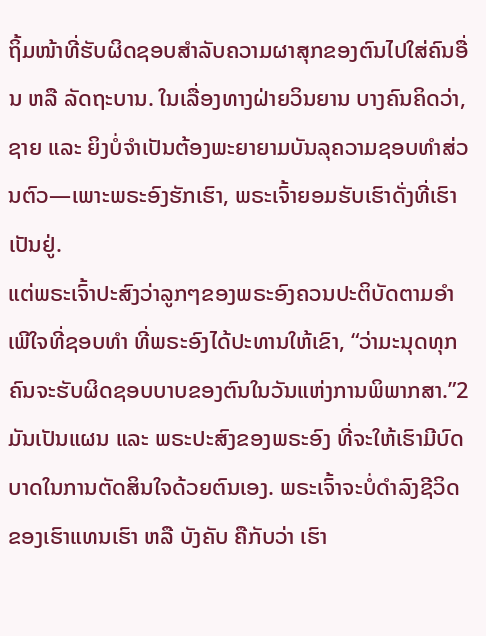ຖິ້ມໜ້າທີ່ຮັບຜິດຊອບສຳລັບຄວາມຜາສຸກຂອງຕົນໄປໃສ່ຄົນອື່ນ ຫລື ລັດຖະບານ. ໃນເລື່ອງທາງຝ່າຍວິນຍານ ບາງຄົນຄິດວ່າ, ຊາຍ ແລະ ຍິງບໍ່ຈຳເປັນຕ້ອງພະຍາຍາມບັນລຸຄວາມຊອບທຳສ່ວນຕົວ—ເພາະພຣະອົງຮັກເຮົາ, ພຣະເຈົ້າຍອມຮັບເຮົາດັ່ງທີ່ເຮົາເປັນຢູ່.
ແຕ່ພຣະເຈົ້າປະສົງວ່າລູກໆຂອງພຣະອົງຄວນປະຕິບັດຕາມອຳເພີໃຈທີ່ຊອບທຳ ທີ່ພຣະອົງໄດ້ປະທານໃຫ້ເຂົາ, “ວ່າມະນຸດທຸກຄົນຈະຮັບຜິດຊອບບາບຂອງຕົນໃນວັນແຫ່ງການພິພາກສາ.”2 ມັນເປັນແຜນ ແລະ ພຣະປະສົງຂອງພຣະອົງ ທີ່ຈະໃຫ້ເຮົາມີບົດບາດໃນການຕັດສິນໃຈດ້ວຍຕົນເອງ. ພຣະເຈົ້າຈະບໍ່ດຳລົງຊີວິດຂອງເຮົາແທນເຮົາ ຫລື ບັງຄັບ ຄືກັບວ່າ ເຮົາ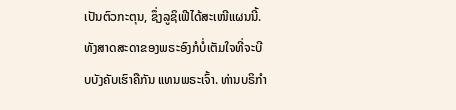ເປັນຕົວກະຕຸນ, ຊຶ່ງລູຊິເຟີໄດ້ສະເໜີແຜນນີ້. ທັງສາດສະດາຂອງພຣະອົງກໍບໍ່ເຕັມໃຈທີ່ຈະບີບບັງຄັບເຮົາຄືກັນ ແທນພຣະເຈົ້າ. ທ່ານບຣິກຳ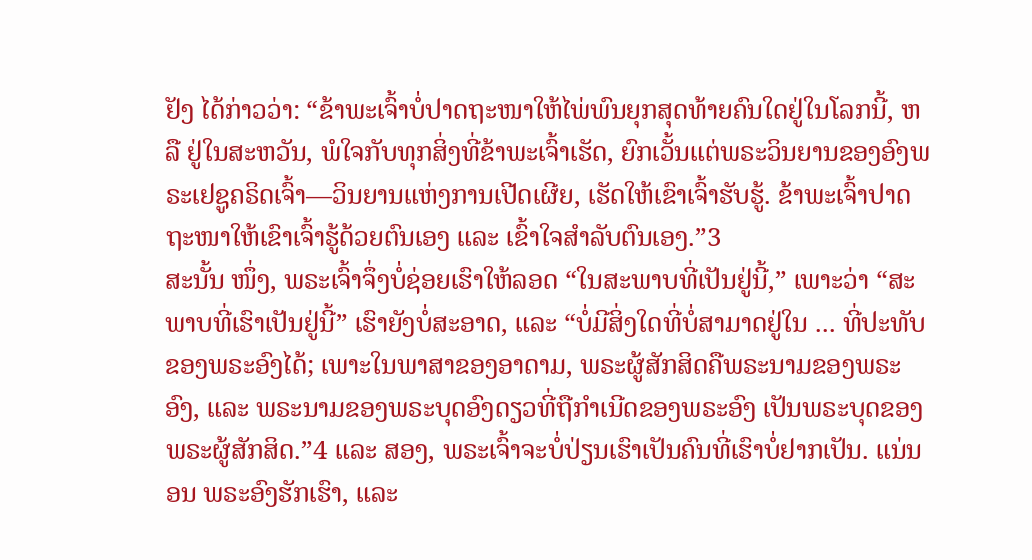ຢັງ ໄດ້ກ່າວວ່າ: “ຂ້າພະເຈົ້າບໍ່ປາດຖະໜາໃຫ້ໄພ່ພົນຍຸກສຸດທ້າຍຄົນໃດຢູ່ໃນໂລກນີ້, ຫລື ຢູ່ໃນສະຫວັນ, ພໍໃຈກັບທຸກສິ່ງທີ່ຂ້າພະເຈົ້າເຮັດ, ຍົກເວັ້ນແຕ່ພຣະວິນຍານຂອງອົງພຣະເຢຊູຄຣິດເຈົ້າ—ວິນຍານແຫ່ງການເປີດເຜີຍ, ເຮັດໃຫ້ເຂົາເຈົ້າຮັບຮູ້. ຂ້າພະເຈົ້າປາດຖະໜາໃຫ້ເຂົາເຈົ້າຮູ້ດ້ວຍຕົນເອງ ແລະ ເຂົ້າໃຈສຳລັບຕົນເອງ.”3
ສະນັ້ນ ໜຶ່ງ, ພຣະເຈົ້າຈຶ່ງບໍ່ຊ່ອຍເຮົາໃຫ້ລອດ “ໃນສະພາບທີ່ເປັນຢູ່ນີ້,” ເພາະວ່າ “ສະພາບທີ່ເຮົາເປັນຢູ່ນີ້” ເຮົາຍັງບໍ່ສະອາດ, ແລະ “ບໍ່ມີສິ່ງໃດທີ່ບໍ່ສາມາດຢູ່ໃນ ... ທີ່ປະທັບຂອງພຣະອົງໄດ້; ເພາະໃນພາສາຂອງອາດາມ, ພຣະຜູ້ສັກສິດຄືພຣະນາມຂອງພຣະອົງ, ແລະ ພຣະນາມຂອງພຣະບຸດອົງດຽວທີ່ຖືກຳເນີດຂອງພຣະອົງ ເປັນພຣະບຸດຂອງພຣະຜູ້ສັກສິດ.”4 ແລະ ສອງ, ພຣະເຈົ້າຈະບໍ່ປ່ຽນເຮົາເປັນຄົນທີ່ເຮົາບໍ່ຢາກເປັນ. ແນ່ນອນ ພຣະອົງຮັກເຮົາ, ແລະ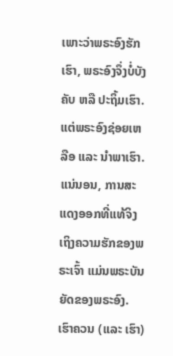ເພາະວ່າພຣະອົງຮັກເຮົາ, ພຣະອົງຈຶ່ງບໍ່ບັງຄັບ ຫລື ປະຖິ້ມເຮົາ. ແຕ່ພຣະອົງຊ່ອຍເຫລືອ ແລະ ນຳພາເຮົາ. ແນ່ນອນ, ການສະແດງອອກທີ່ແທ້ຈິງເຖິງຄວາມຮັກຂອງພຣະເຈົ້າ ແມ່ນພຣະບັນຍັດຂອງພຣະອົງ.
ເຮົາຄວນ (ແລະ ເຮົາ)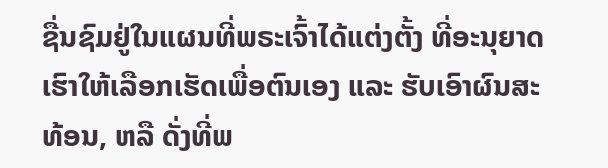ຊື່ນຊົມຢູ່ໃນແຜນທີ່ພຣະເຈົ້າໄດ້ແຕ່ງຕັ້ງ ທີ່ອະນຸຍາດເຮົາໃຫ້ເລືອກເຮັດເພື່ອຕົນເອງ ແລະ ຮັບເອົາຜົນສະທ້ອນ, ຫລື ດັ່ງທີ່ພ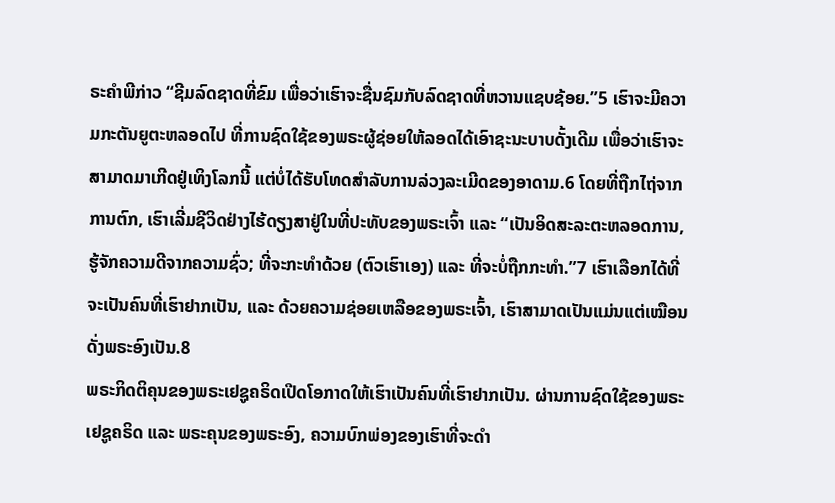ຣະຄຳພີກ່າວ “ຊີມລົດຊາດທີ່ຂົມ ເພື່ອວ່າເຮົາຈະຊື່ນຊົມກັບລົດຊາດທີ່ຫວານແຊບຊ້ອຍ.”5 ເຮົາຈະມີຄວາມກະຕັນຍູຕະຫລອດໄປ ທີ່ການຊົດໃຊ້ຂອງພຣະຜູ້ຊ່ອຍໃຫ້ລອດໄດ້ເອົາຊະນະບາບດັ້ງເດີມ ເພື່ອວ່າເຮົາຈະສາມາດມາເກີດຢູ່ເທິງໂລກນີ້ ແຕ່ບໍ່ໄດ້ຮັບໂທດສຳລັບການລ່ວງລະເມີດຂອງອາດາມ.6 ໂດຍທີ່ຖືກໄຖ່ຈາກການຕົກ, ເຮົາເລີ່ມຊີວິດຢ່າງໄຮ້ດຽງສາຢູ່ໃນທີ່ປະທັບຂອງພຣະເຈົ້າ ແລະ “ເປັນອິດສະລະຕະຫລອດການ, ຮູ້ຈັກຄວາມດີຈາກຄວາມຊົ່ວ; ທີ່ຈະກະທຳດ້ວຍ (ຕົວເຮົາເອງ) ແລະ ທີ່ຈະບໍ່ຖືກກະທຳ.”7 ເຮົາເລືອກໄດ້ທີ່ຈະເປັນຄົນທີ່ເຮົາຢາກເປັນ, ແລະ ດ້ວຍຄວາມຊ່ອຍເຫລືອຂອງພຣະເຈົ້າ, ເຮົາສາມາດເປັນແມ່ນແຕ່ເໝືອນດັ່ງພຣະອົງເປັນ.8
ພຣະກິດຕິຄຸນຂອງພຣະເຢຊູຄຣິດເປີດໂອກາດໃຫ້ເຮົາເປັນຄົນທີ່ເຮົາຢາກເປັນ. ຜ່ານການຊົດໃຊ້ຂອງພຣະເຢຊູຄຣິດ ແລະ ພຣະຄຸນຂອງພຣະອົງ, ຄວາມບົກພ່ອງຂອງເຮົາທີ່ຈະດຳ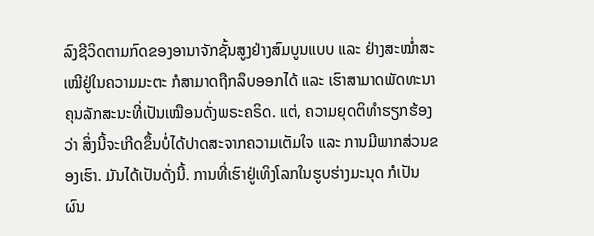ລົງຊີວິດຕາມກົດຂອງອານາຈັກຊັ້ນສູງຢ່າງສົມບູນແບບ ແລະ ຢ່າງສະໝ່ຳສະເໝີຢູ່ໃນຄວາມມະຕະ ກໍສາມາດຖືກລຶບອອກໄດ້ ແລະ ເຮົາສາມາດພັດທະນາຄຸນລັກສະນະທີ່ເປັນເໝືອນດັ່ງພຣະຄຣິດ. ແຕ່, ຄວາມຍຸດຕິທຳຮຽກຮ້ອງວ່າ ສິ່ງນີ້ຈະເກີດຂຶ້ນບໍ່ໄດ້ປາດສະຈາກຄວາມເຕັມໃຈ ແລະ ການມີພາກສ່ວນຂອງເຮົາ. ມັນໄດ້ເປັນດັ່ງນີ້. ການທີ່ເຮົາຢູ່ເທິງໂລກໃນຮູບຮ່າງມະນຸດ ກໍເປັນຜົນ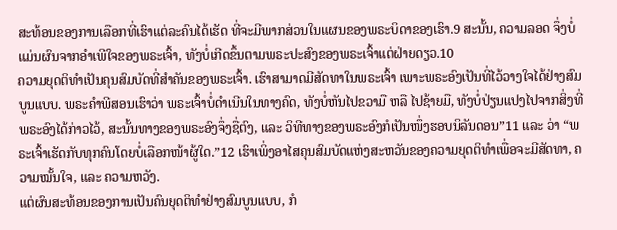ສະທ້ອນຂອງການເລືອກທີ່ເຮົາແຕ່ລະຄົນໄດ້ເຮັດ ທີ່ຈະມີພາກສ່ວນໃນແຜນຂອງພຣະບິດາຂອງເຮົາ.9 ສະນັ້ນ, ຄວາມລອດ ຈຶ່ງບໍ່ແມ່ນຜົນຈາກອຳເພີໃຈຂອງພຣະເຈົ້າ, ທັງບໍ່ເກີດຂຶ້ນຕາມພຣະປະສົງຂອງພຣະເຈົ້າແຕ່ຝ່າຍດຽວ.10
ຄວາມຍຸດຕິທຳເປັນຄຸນສົມບັດທີ່ສຳຄັນຂອງພຣະເຈົ້າ. ເຮົາສາມາດມີສັດທາໃນພຣະເຈົ້າ ເພາະພຣະອົງເປັນທີ່ໄວ້ວາງໃຈໄດ້ຢ່າງສົມບູນແບບ. ພຣະຄຳພີສອນເຮົາວ່າ ພຣະເຈົ້າບໍ່ດຳເນີນໃນທາງຄົດ, ທັງບໍ່ຫັນໄປຂວາມື ຫລື ໄປຊ້າຍມື, ທັງບໍ່ປ່ຽນແປງໄປຈາກສິ່ງທີ່ພຣະອົງໄດ້ກ່າວໄວ້, ສະນັ້ນທາງຂອງພຣະອົງຈຶ່ງຊື່ຕົງ, ແລະ ວິທີທາງຂອງພຣະອົງກໍເປັນໜຶ່ງຮອບນິລັນດອນ”11 ແລະ ວ່າ “ພຣະເຈົ້າເຮັດກັບທຸກຄົນໂດຍບໍ່ເລືອກໜ້າຜູ້ໃດ.”12 ເຮົາເພິ່ງອາໄສຄຸນສົມບັດແຫ່ງສະຫວັນຂອງຄວາມຍຸດຕິທຳເພື່ອຈະມີສັດທາ, ຄວາມໝັ້ນໃຈ, ແລະ ຄວາມຫວັງ.
ແຕ່ຜົນສະທ້ອນຂອງການເປັນຄົນຍຸດຕິທຳຢ່າງສົມບູນແບບ, ກໍ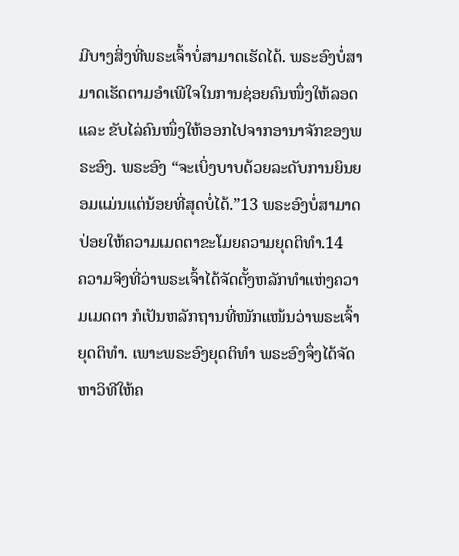ມີບາງສິ່ງທີ່ພຣະເຈົ້າບໍ່ສາມາດເຮັດໄດ້. ພຣະອົງບໍ່ສາມາດເຮັດຕາມອຳເພີໃຈໃນການຊ່ອຍຄົນໜຶ່ງໃຫ້ລອດ ແລະ ຂັບໄລ່ຄົນໜຶ່ງໃຫ້ອອກໄປຈາກອານາຈັກຂອງພຣະອົງ. ພຣະອົງ “ຈະເບິ່ງບາບດ້ວຍລະດັບການຍິນຍອມແມ່ນແຕ່ນ້ອຍທີ່ສຸດບໍ່ໄດ້.”13 ພຣະອົງບໍ່ສາມາດປ່ອຍໃຫ້ຄວາມເມດຕາຂະໂມຍຄວາມຍຸດຕິທຳ.14
ຄວາມຈິງທີ່ວ່າພຣະເຈົ້າໄດ້ຈັດຕັ້ງຫລັກທຳແຫ່ງຄວາມເມດຕາ ກໍເປັນຫລັກຖານທີ່ໜັກແໜ້ນວ່າພຣະເຈົ້າຍຸດຕິທຳ. ເພາະພຣະອົງຍຸດຕິທຳ ພຣະອົງຈຶ່ງໄດ້ຈັດຫາວິທີໃຫ້ຄ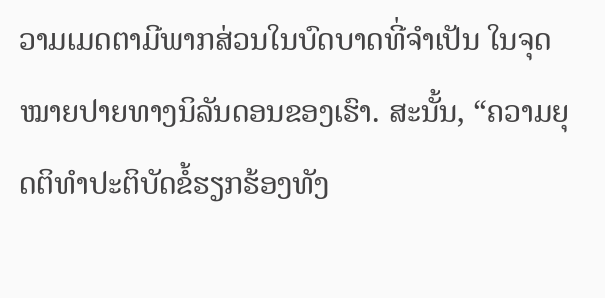ວາມເມດຕາມີພາກສ່ວນໃນບົດບາດທີ່ຈຳເປັນ ໃນຈຸດໝາຍປາຍທາງນິລັນດອນຂອງເຮົາ. ສະນັ້ນ, “ຄວາມຍຸດຕິທຳປະຕິບັດຂໍ້ຮຽກຮ້ອງທັງ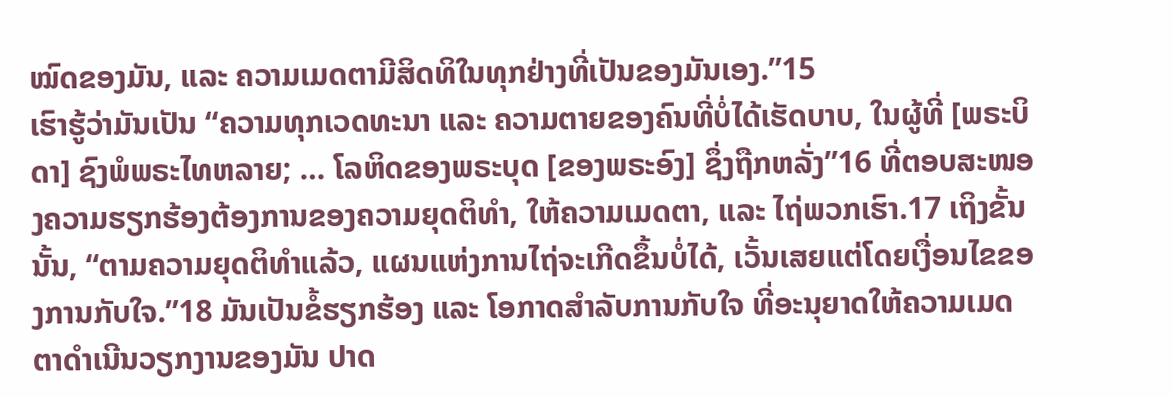ໝົດຂອງມັນ, ແລະ ຄວາມເມດຕາມີສິດທິໃນທຸກຢ່າງທີ່ເປັນຂອງມັນເອງ.”15
ເຮົາຮູ້ວ່າມັນເປັນ “ຄວາມທຸກເວດທະນາ ແລະ ຄວາມຕາຍຂອງຄົນທີ່ບໍ່ໄດ້ເຮັດບາບ, ໃນຜູ້ທີ່ [ພຣະບິດາ] ຊົງພໍພຣະໄທຫລາຍ; … ໂລຫິດຂອງພຣະບຸດ [ຂອງພຣະອົງ] ຊຶ່ງຖືກຫລັ່ງ”16 ທີ່ຕອບສະໜອງຄວາມຮຽກຮ້ອງຕ້ອງການຂອງຄວາມຍຸດຕິທຳ, ໃຫ້ຄວາມເມດຕາ, ແລະ ໄຖ່ພວກເຮົາ.17 ເຖິງຂັ້ນນັ້ນ, “ຕາມຄວາມຍຸດຕິທຳແລ້ວ, ແຜນແຫ່ງການໄຖ່ຈະເກີດຂຶ້ນບໍ່ໄດ້, ເວັ້ນເສຍແຕ່ໂດຍເງື່ອນໄຂຂອງການກັບໃຈ.”18 ມັນເປັນຂໍ້ຮຽກຮ້ອງ ແລະ ໂອກາດສຳລັບການກັບໃຈ ທີ່ອະນຸຍາດໃຫ້ຄວາມເມດຕາດຳເນີນວຽກງານຂອງມັນ ປາດ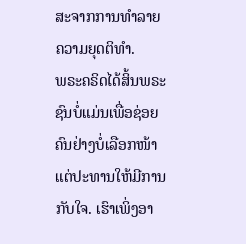ສະຈາກການທຳລາຍຄວາມຍຸດຕິທຳ.
ພຣະຄຣິດໄດ້ສິ້ນພຣະຊົນບໍ່ແມ່ນເພື່ອຊ່ອຍຄົນຢ່າງບໍ່ເລືອກໜ້າ ແຕ່ປະທານໃຫ້ມີການກັບໃຈ. ເຮົາເພິ່ງອາ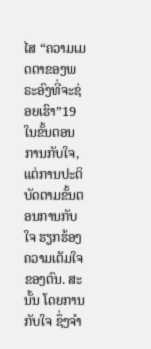ໄສ “ຄວາມເມດຕາຂອງພຣະອົງທີ່ຈະຊ່ອຍເຮົາ”19 ໃນຂັ້ນຕອນການກັບໃຈ, ແຕ່ການປະຕິບັດຕາມຂັ້ນຕອນການກັບໃຈ ຮຽກຮ້ອງຄວາມເຕັມໃຈຂອງຕົນ. ສະນັ້ນ ໂດຍການກັບໃຈ ຊຶ່ງຈຳ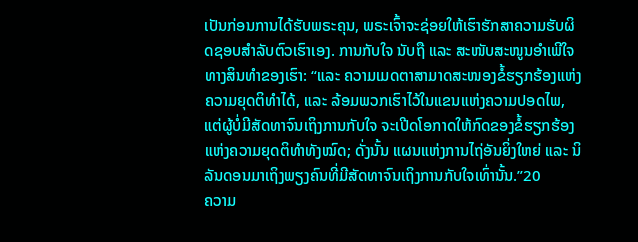ເປັນກ່ອນການໄດ້ຮັບພຣະຄຸນ, ພຣະເຈົ້າຈະຊ່ອຍໃຫ້ເຮົາຮັກສາຄວາມຮັບຜິດຊອບສຳລັບຕົວເຮົາເອງ. ການກັບໃຈ ນັບຖື ແລະ ສະໜັບສະໜູນອຳເພີໃຈທາງສິນທຳຂອງເຮົາ: “ແລະ ຄວາມເມດຕາສາມາດສະໜອງຂໍ້ຮຽກຮ້ອງແຫ່ງຄວາມຍຸດຕິທຳໄດ້, ແລະ ລ້ອມພວກເຮົາໄວ້ໃນແຂນແຫ່ງຄວາມປອດໄພ, ແຕ່ຜູ້ບໍ່ມີສັດທາຈົນເຖິງການກັບໃຈ ຈະເປີດໂອກາດໃຫ້ກົດຂອງຂໍ້ຮຽກຮ້ອງແຫ່ງຄວາມຍຸດຕິທຳທັງໝົດ; ດັ່ງນັ້ນ ແຜນແຫ່ງການໄຖ່ອັນຍິ່ງໃຫຍ່ ແລະ ນິລັນດອນມາເຖິງພຽງຄົນທີ່ມີສັດທາຈົນເຖິງການກັບໃຈເທົ່ານັ້ນ.”20
ຄວາມ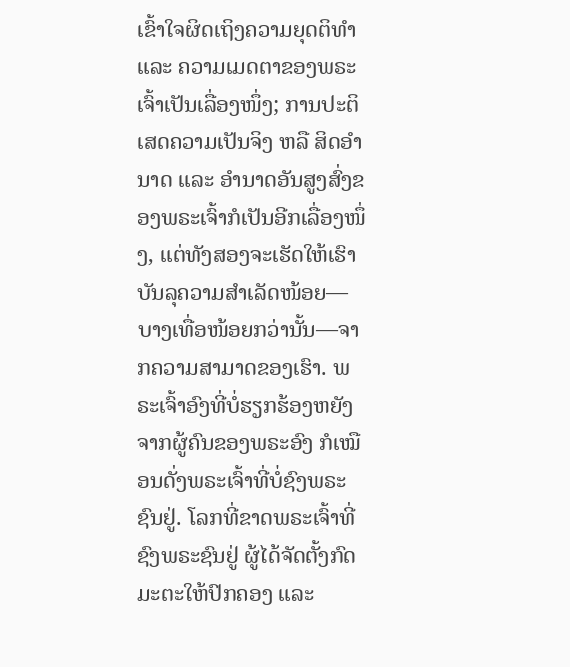ເຂົ້າໃຈຜິດເຖິງຄວາມຍຸດຕິທຳ ແລະ ຄວາມເມດຕາຂອງພຣະເຈົ້າເປັນເລື່ອງໜຶ່ງ; ການປະຕິເສດຄວາມເປັນຈິງ ຫລື ສິດອຳນາດ ແລະ ອຳນາດອັນສູງສົ່ງຂອງພຣະເຈົ້າກໍເປັນອີກເລື່ອງໜຶ່ງ, ແຕ່ທັງສອງຈະເຮັດໃຫ້ເຮົາບັນລຸຄວາມສຳເລັດໜ້ອຍ—ບາງເທື່ອໜ້ອຍກວ່ານັ້ນ—ຈາກຄວາມສາມາດຂອງເຮົາ. ພຣະເຈົ້າອົງທີ່ບໍ່ຮຽກຮ້ອງຫຍັງຈາກຜູ້ຄົນຂອງພຣະອົງ ກໍເໝືອນດັ່ງພຣະເຈົ້າທີ່ບໍ່ຊົງພຣະຊົນຢູ່. ໂລກທີ່ຂາດພຣະເຈົ້າທີ່ຊົງພຣະຊົນຢູ່ ຜູ້ໄດ້ຈັດຕັ້ງກົດມະຕະໃຫ້ປົກຄອງ ແລະ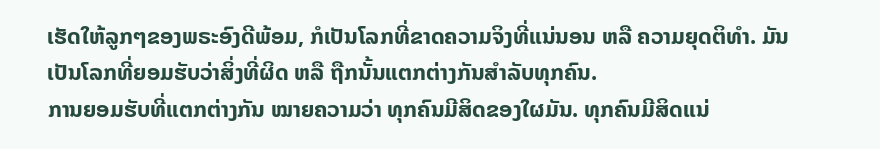ເຮັດໃຫ້ລູກໆຂອງພຣະອົງດີພ້ອມ, ກໍເປັນໂລກທີ່ຂາດຄວາມຈິງທີ່ແນ່ນອນ ຫລື ຄວາມຍຸດຕິທຳ. ມັນເປັນໂລກທີ່ຍອມຮັບວ່າສິ່ງທີ່ຜິດ ຫລື ຖືກນັ້ນແຕກຕ່າງກັນສຳລັບທຸກຄົນ.
ການຍອມຮັບທີ່ແຕກຕ່າງກັນ ໝາຍຄວາມວ່າ ທຸກຄົນມີສິດຂອງໃຜມັນ. ທຸກຄົນມີສິດແນ່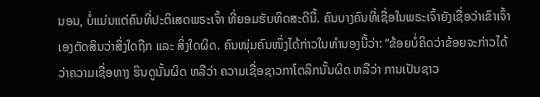ນອນ, ບໍ່ແມ່ນແຕ່ຄົນທີ່ປະຕິເສດພຣະເຈົ້າ ທີ່ຍອມຮັບທິດສະດີນີ້. ຄົນບາງຄົນທີ່ເຊື່ອໃນພຣະເຈົ້າຍັງເຊື່ອວ່າເຂົາເຈົ້າເອງຕັດສິນວ່າສິ່ງໃດຖືກ ແລະ ສິ່ງໃດຜິດ. ຄົນໜຸ່ມຄົນໜຶ່ງໄດ້ກ່າວໃນທຳນອງນີ້ວ່າ: “ຂ້ອຍບໍ່ຄິດວ່າຂ້ອຍຈະກ່າວໄດ້ວ່າຄວາມເຊື່ອທາງ ຮິນດູນັ້ນຜິດ ຫລືວ່າ ຄວາມເຊື່ອຊາວກາໂຕລິກນັ້ນຜິດ ຫລືວ່າ ການເປັນຊາວ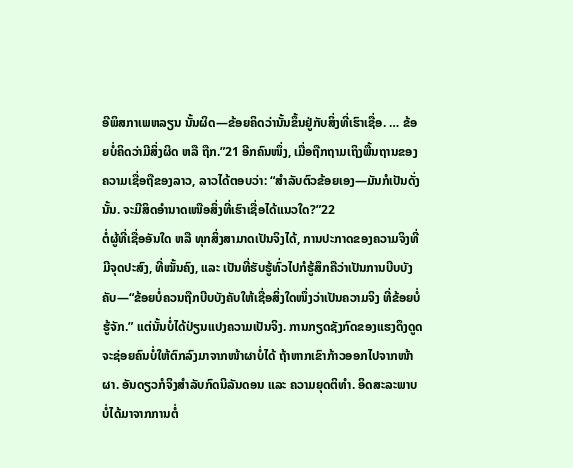ອີພິສກາເພຫລຽນ ນັ້ນຜິດ—ຂ້ອຍຄິດວ່ານັ້ນຂຶ້ນຢູ່ກັບສິ່ງທີ່ເຮົາເຊື່ອ. … ຂ້ອຍບໍ່ຄິດວ່າມີສິ່ງຜິດ ຫລື ຖືກ.”21 ອີກຄົນໜຶ່ງ, ເມື່ອຖືກຖາມເຖິງພື້ນຖານຂອງຄວາມເຊື່ອຖືຂອງລາວ, ລາວໄດ້ຕອບວ່າ: “ສຳລັບຕົວຂ້ອຍເອງ—ມັນກໍເປັນດັ່ງນັ້ນ. ຈະມີສິດອຳນາດເໜືອສິ່ງທີ່ເຮົາເຊື່ອໄດ້ແນວໃດ?”22
ຕໍ່ຜູ້ທີ່ເຊື່ອອັນໃດ ຫລື ທຸກສິ່ງສາມາດເປັນຈິງໄດ້, ການປະກາດຂອງຄວາມຈິງທີ່ມີຈຸດປະສົງ, ທີ່ໝັ້ນຄົງ, ແລະ ເປັນທີ່ຮັບຮູ້ທົ່ວໄປກໍຮູ້ສຶກຄືວ່າເປັນການບີບບັງຄັບ—“ຂ້ອຍບໍ່ຄວນຖືກບີບບັງຄັບໃຫ້ເຊື່ອສິ່ງໃດໜຶ່ງວ່າເປັນຄວາມຈິງ ທີ່ຂ້ອຍບໍ່ຮູ້ຈັກ.” ແຕ່ນັ້ນບໍ່ໄດ້ປ່ຽນແປງຄວາມເປັນຈິງ. ການກຽດຊັງກົດຂອງແຮງດຶງດູດ ຈະຊ່ອຍຄົນບໍ່ໃຫ້ຕົກລົງມາຈາກໜ້າຜາບໍ່ໄດ້ ຖ້າຫາກເຂົາກ້າວອອກໄປຈາກໜ້າຜາ. ອັນດຽວກໍຈິງສຳລັບກົດນິລັນດອນ ແລະ ຄວາມຍຸດຕິທຳ. ອິດສະລະພາບບໍ່ໄດ້ມາຈາກການຕໍ່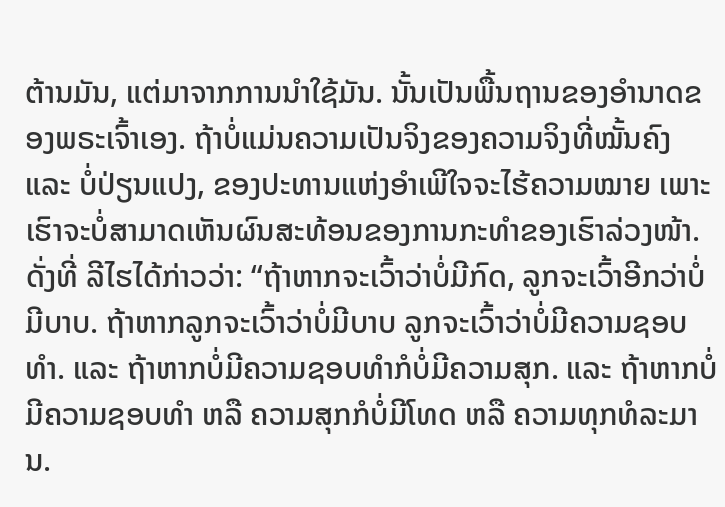ຕ້ານມັນ, ແຕ່ມາຈາກການນຳໃຊ້ມັນ. ນັ້ນເປັນພື້ນຖານຂອງອຳນາດຂອງພຣະເຈົ້າເອງ. ຖ້າບໍ່ແມ່ນຄວາມເປັນຈິງຂອງຄວາມຈິງທີ່ໝັ້ນຄົງ ແລະ ບໍ່ປ່ຽນແປງ, ຂອງປະທານແຫ່ງອຳເພີໃຈຈະໄຮ້ຄວາມໝາຍ ເພາະເຮົາຈະບໍ່ສາມາດເຫັນຜົນສະທ້ອນຂອງການກະທຳຂອງເຮົາລ່ວງໜ້າ. ດັ່ງທີ່ ລີໄຮໄດ້ກ່າວວ່າ: “ຖ້າຫາກຈະເວົ້າວ່າບໍ່ມີກົດ, ລູກຈະເວົ້າອີກວ່າບໍ່ມີບາບ. ຖ້າຫາກລູກຈະເວົ້າວ່າບໍ່ມີບາບ ລູກຈະເວົ້າວ່າບໍ່ມີຄວາມຊອບທຳ. ແລະ ຖ້າຫາກບໍ່ມີຄວາມຊອບທຳກໍບໍ່ມີຄວາມສຸກ. ແລະ ຖ້າຫາກບໍ່ມີຄວາມຊອບທຳ ຫລື ຄວາມສຸກກໍບໍ່ມີໂທດ ຫລື ຄວາມທຸກທໍລະມານ.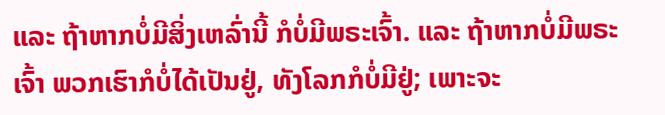ແລະ ຖ້າຫາກບໍ່ມີສິ່ງເຫລົ່ານີ້ ກໍບໍ່ມີພຣະເຈົ້າ. ແລະ ຖ້າຫາກບໍ່ມີພຣະເຈົ້າ ພວກເຮົາກໍບໍ່ໄດ້ເປັນຢູ່, ທັງໂລກກໍບໍ່ມີຢູ່; ເພາະຈະ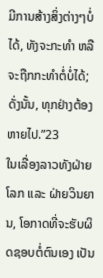ມີການສ້າງສິ່ງຕ່າງໆບໍ່ໄດ້, ທັງຈະກະທຳ ຫລື ຈະຖືກກະທຳຕໍ່ບໍ່ໄດ້; ດັ່ງນັ້ນ, ທຸກຢ່າງຕ້ອງຫາຍໄປ.”23
ໃນເລື່ອງລາວທັງຝ່າຍໂລກ ແລະ ຝ່າຍວິນຍານ, ໂອກາດທີ່ຈະຮັບຜິດຊອບຕໍ່ຕົນເອງ ເປັນ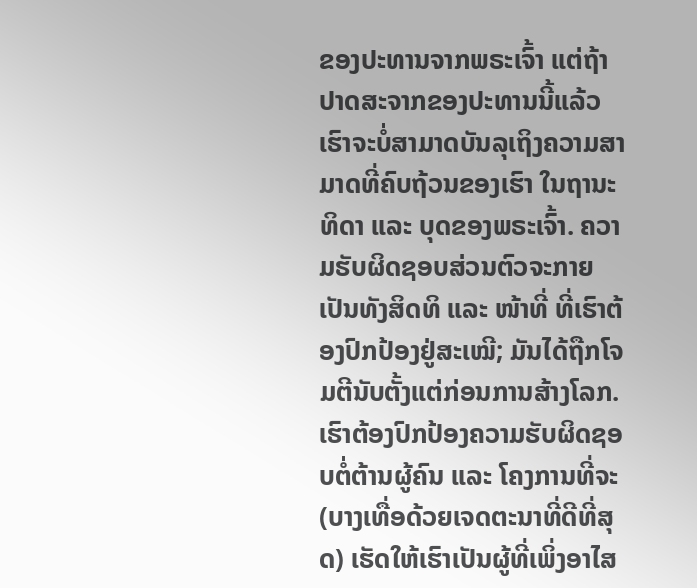ຂອງປະທານຈາກພຣະເຈົ້າ ແຕ່ຖ້າປາດສະຈາກຂອງປະທານນີ້ແລ້ວ ເຮົາຈະບໍ່ສາມາດບັນລຸເຖິງຄວາມສາມາດທີ່ຄົບຖ້ວນຂອງເຮົາ ໃນຖານະທິດາ ແລະ ບຸດຂອງພຣະເຈົ້າ. ຄວາມຮັບຜິດຊອບສ່ວນຕົວຈະກາຍເປັນທັງສິດທິ ແລະ ໜ້າທີ່ ທີ່ເຮົາຕ້ອງປົກປ້ອງຢູ່ສະເໝີ; ມັນໄດ້ຖືກໂຈມຕີນັບຕັ້ງແຕ່ກ່ອນການສ້າງໂລກ. ເຮົາຕ້ອງປົກປ້ອງຄວາມຮັບຜິດຊອບຕໍ່ຕ້ານຜູ້ຄົນ ແລະ ໂຄງການທີ່ຈະ (ບາງເທື່ອດ້ວຍເຈດຕະນາທີ່ດີທີ່ສຸດ) ເຮັດໃຫ້ເຮົາເປັນຜູ້ທີ່ເພິ່ງອາໄສ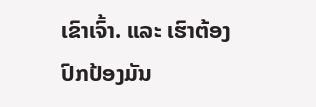ເຂົາເຈົ້າ. ແລະ ເຮົາຕ້ອງປົກປ້ອງມັນ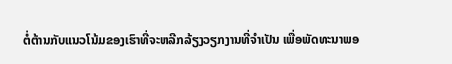ຕໍ່ຕ້ານກັບແນວໂນ້ມຂອງເຮົາທີ່ຈະຫລີກລ້ຽງວຽກງານທີ່ຈຳເປັນ ເພື່ອພັດທະນາພອ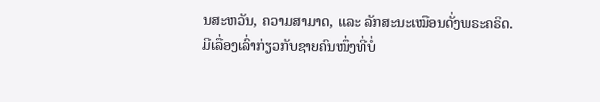ນສະຫວັນ, ຄວາມສາມາດ, ແລະ ລັກສະນະເໝືອນດັ່ງພຣະຄຣິດ.
ມີເລື່ອງເລົ່າກ່ຽວກັບຊາຍຄົນໜຶ່ງທີ່ບໍ່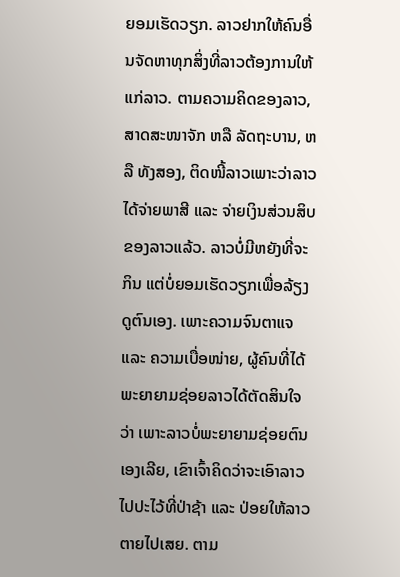ຍອມເຮັດວຽກ. ລາວຢາກໃຫ້ຄົນອື່ນຈັດຫາທຸກສິ່ງທີ່ລາວຕ້ອງການໃຫ້ແກ່ລາວ. ຕາມຄວາມຄິດຂອງລາວ, ສາດສະໜາຈັກ ຫລື ລັດຖະບານ, ຫລື ທັງສອງ, ຕິດໜີ້ລາວເພາະວ່າລາວໄດ້ຈ່າຍພາສີ ແລະ ຈ່າຍເງິນສ່ວນສິບຂອງລາວແລ້ວ. ລາວບໍ່ມີຫຍັງທີ່ຈະກິນ ແຕ່ບໍ່ຍອມເຮັດວຽກເພື່ອລ້ຽງດູຕົນເອງ. ເພາະຄວາມຈົນຕາແຈ ແລະ ຄວາມເບື່ອໜ່າຍ, ຜູ້ຄົນທີ່ໄດ້ພະຍາຍາມຊ່ອຍລາວໄດ້ຕັດສິນໃຈວ່າ ເພາະລາວບໍ່ພະຍາຍາມຊ່ອຍຕົນເອງເລີຍ, ເຂົາເຈົ້າຄິດວ່າຈະເອົາລາວໄປປະໄວ້ທີ່ປ່າຊ້າ ແລະ ປ່ອຍໃຫ້ລາວຕາຍໄປເສຍ. ຕາມ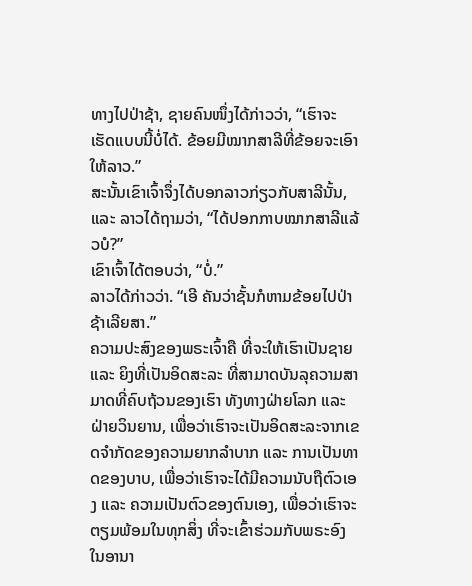ທາງໄປປ່າຊ້າ, ຊາຍຄົນໜຶ່ງໄດ້ກ່າວວ່າ, “ເຮົາຈະເຮັດແບບນີ້ບໍ່ໄດ້. ຂ້ອຍມີໝາກສາລີທີ່ຂ້ອຍຈະເອົາໃຫ້ລາວ.”
ສະນັ້ນເຂົາເຈົ້າຈຶ່ງໄດ້ບອກລາວກ່ຽວກັບສາລີນັ້ນ, ແລະ ລາວໄດ້ຖາມວ່າ, “ໄດ້ປອກກາບໝາກສາລີແລ້ວບໍ?”
ເຂົາເຈົ້າໄດ້ຕອບວ່າ, “ບໍ່.”
ລາວໄດ້ກ່າວວ່າ. “ເອີ ຄັນວ່າຊັ້ນກໍຫາມຂ້ອຍໄປປ່າຊ້າເລີຍສາ.”
ຄວາມປະສົງຂອງພຣະເຈົ້າຄື ທີ່ຈະໃຫ້ເຮົາເປັນຊາຍ ແລະ ຍິງທີ່ເປັນອິດສະລະ ທີ່ສາມາດບັນລຸຄວາມສາມາດທີ່ຄົບຖ້ວນຂອງເຮົາ ທັງທາງຝ່າຍໂລກ ແລະ ຝ່າຍວິນຍານ, ເພື່ອວ່າເຮົາຈະເປັນອິດສະລະຈາກເຂດຈຳກັດຂອງຄວາມຍາກລຳບາກ ແລະ ການເປັນທາດຂອງບາບ, ເພື່ອວ່າເຮົາຈະໄດ້ມີຄວາມນັບຖືຕົວເອງ ແລະ ຄວາມເປັນຕົວຂອງຕົນເອງ, ເພື່ອວ່າເຮົາຈະຕຽມພ້ອມໃນທຸກສິ່ງ ທີ່ຈະເຂົ້າຮ່ວມກັບພຣະອົງໃນອານາ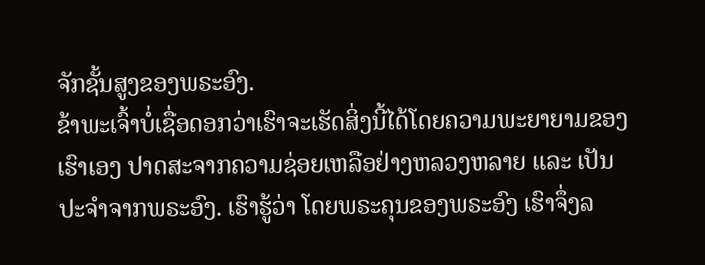ຈັກຊັ້ນສູງຂອງພຣະອົງ.
ຂ້າພະເຈົ້າບໍ່ເຊື່ອດອກວ່າເຮົາຈະເຮັດສິ່ງນີ້ໄດ້ໂດຍຄວາມພະຍາຍາມຂອງເຮົາເອງ ປາດສະຈາກຄວາມຊ່ອຍເຫລືອຢ່າງຫລວງຫລາຍ ແລະ ເປັນປະຈຳຈາກພຣະອົງ. ເຮົາຮູ້ວ່າ ໂດຍພຣະຄຸນຂອງພຣະອົງ ເຮົາຈຶ່ງລ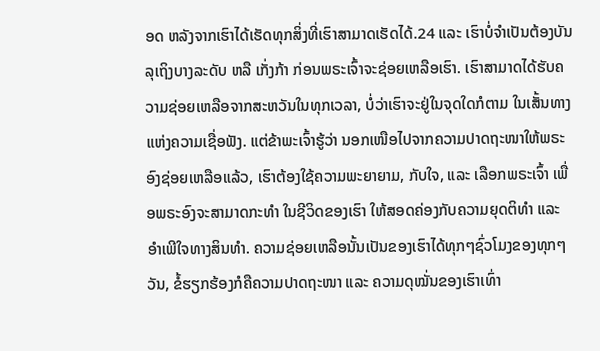ອດ ຫລັງຈາກເຮົາໄດ້ເຮັດທຸກສິ່ງທີ່ເຮົາສາມາດເຮັດໄດ້.24 ແລະ ເຮົາບໍ່ຈຳເປັນຕ້ອງບັນລຸເຖິງບາງລະດັບ ຫລື ເກັ່ງກ້າ ກ່ອນພຣະເຈົ້າຈະຊ່ອຍເຫລືອເຮົາ. ເຮົາສາມາດໄດ້ຮັບຄວາມຊ່ອຍເຫລືອຈາກສະຫວັນໃນທຸກເວລາ, ບໍ່ວ່າເຮົາຈະຢູ່ໃນຈຸດໃດກໍຕາມ ໃນເສັ້ນທາງແຫ່ງຄວາມເຊື່ອຟັງ. ແຕ່ຂ້າພະເຈົ້າຮູ້ວ່າ ນອກເໜືອໄປຈາກຄວາມປາດຖະໜາໃຫ້ພຣະອົງຊ່ອຍເຫລືອແລ້ວ, ເຮົາຕ້ອງໃຊ້ຄວາມພະຍາຍາມ, ກັບໃຈ, ແລະ ເລືອກພຣະເຈົ້າ ເພື່ອພຣະອົງຈະສາມາດກະທຳ ໃນຊີວິດຂອງເຮົາ ໃຫ້ສອດຄ່ອງກັບຄວາມຍຸດຕິທຳ ແລະ ອຳເພີໃຈທາງສິນທຳ. ຄວາມຊ່ອຍເຫລືອນັ້ນເປັນຂອງເຮົາໄດ້ທຸກໆຊົ່ວໂມງຂອງທຸກໆວັນ, ຂໍ້ຮຽກຮ້ອງກໍຄືຄວາມປາດຖະໜາ ແລະ ຄວາມດຸໝັ່ນຂອງເຮົາເທົ່າ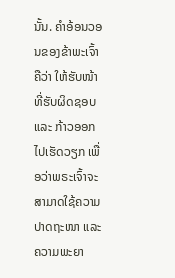ນັ້ນ. ຄຳອ້ອນວອນຂອງຂ້າພະເຈົ້າຄືວ່າ ໃຫ້ຮັບໜ້າທີ່ຮັບຜິດຊອບ ແລະ ກ້າວອອກໄປເຮັດວຽກ ເພື່ອວ່າພຣະເຈົ້າຈະສາມາດໃຊ້ຄວາມປາດຖະໜາ ແລະ ຄວາມພະຍາ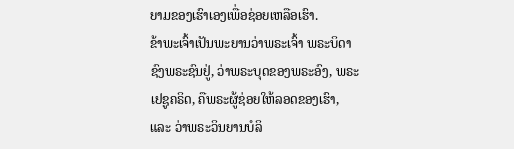ຍາມຂອງເຮົາເອງເພື່ອຊ່ອຍເຫລືອເຮົາ.
ຂ້າພະເຈົ້າເປັນພະຍານວ່າພຣະເຈົ້າ ພຣະບິດາຊົງພຣະຊົນຢູ່, ວ່າພຣະບຸດຂອງພຣະອົງ, ພຣະເຢຊູຄຣິດ, ຄືພຣະຜູ້ຊ່ອຍໃຫ້ລອດຂອງເຮົາ, ແລະ ວ່າພຣະວິນຍານບໍລິ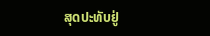ສຸດປະທັບຢູ່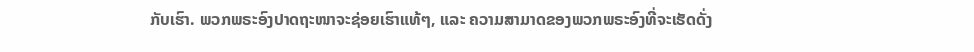ກັບເຮົາ. ພວກພຣະອົງປາດຖະໜາຈະຊ່ອຍເຮົາແທ້ໆ, ແລະ ຄວາມສາມາດຂອງພວກພຣະອົງທີ່ຈະເຮັດດັ່ງ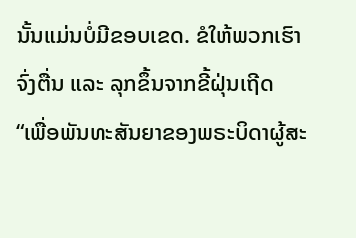ນັ້ນແມ່ນບໍ່ມີຂອບເຂດ. ຂໍໃຫ້ພວກເຮົາຈົ່ງຕື່ນ ແລະ ລຸກຂຶ້ນຈາກຂີ້ຝຸ່ນເຖີດ “ເພື່ອພັນທະສັນຍາຂອງພຣະບິດາຜູ້ສະ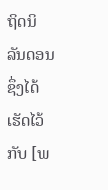ຖິດນິລັນດອນ ຊຶ່ງໄດ້ເຮັດໄວ້ກັບ [ພ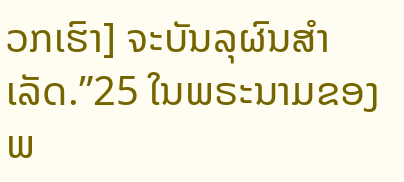ວກເຮົາ] ຈະບັນລຸຜົນສຳເລັດ.”25 ໃນພຣະນາມຂອງພ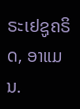ຣະເຢຊູຄຣິດ, ອາແມນ.